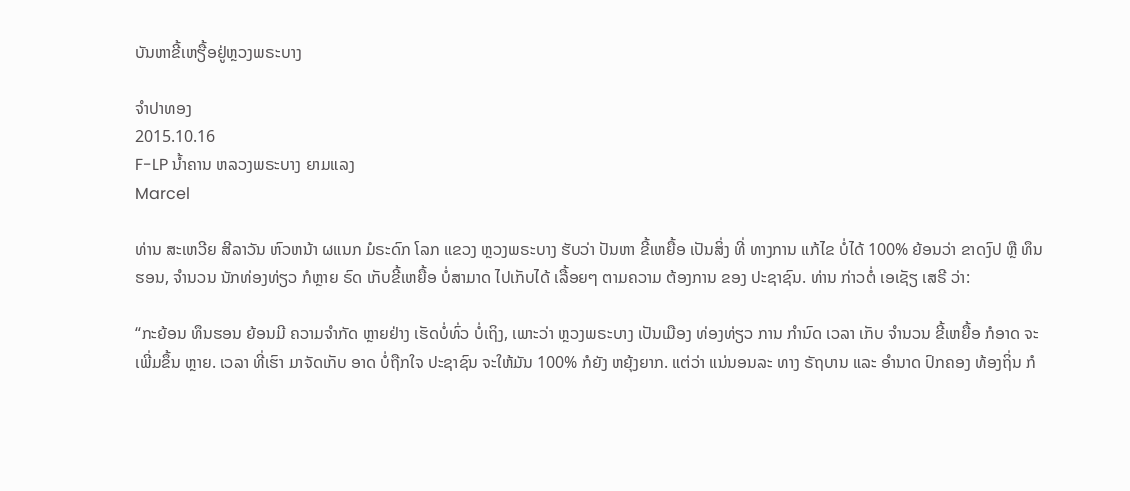ບັນຫາຂີ້ເຫຽື້ອຢູ່ຫຼວງພຣະບາງ

ຈໍາປາທອງ
2015.10.16
F-LP ນໍ້າຄານ ຫລວງພຣະບາງ ຍາມແລງ
Marcel

ທ່ານ ສະເຫວີຍ ສີລາວັນ ຫົວຫນ້າ ຜແນກ ມໍຣະດົກ ໂລກ ແຂວງ ຫຼວງພຣະບາງ ຮັບວ່າ ປັນຫາ ຂີ້ເຫຍື້ອ ເປັນສິ່ງ ທີ່ ທາງການ ແກ້ໄຂ ບໍ່ໄດ້ 100% ຍ້ອນວ່າ ຂາດງົປ ຫຼື ທຶນຮອນ, ຈຳນວນ ນັກທ່ອງທ່ຽວ ກໍຫຼາຍ ຣົດ ເກັບຂີ້ເຫຍື້ອ ບໍ່ສາມາດ ໄປເກັບໄດ້ ເລື້ອຍໆ ຕາມຄວາມ ຕ້ອງການ ຂອງ ປະຊາຊົນ. ທ່ານ ກ່າວຕໍ່ ເອເຊັຽ ເສຣີ ວ່າ:

“ກະຍ້ອນ ທຶນຮອນ ຍ້ອນມີ ຄວາມຈຳກັດ ຫຼາຍຢ່າງ ເຮັດບໍ່ທົ່ວ ບໍ່ເຖິງ, ເພາະວ່າ ຫຼວງພຣະບາງ ເປັນເມືອງ ທ່ອງທ່ຽວ ການ ກຳນົດ ເວລາ ເກັບ ຈຳນວນ ຂີ້ເຫຍື້ອ ກໍອາດ ຈະເພີ່ມຂຶ້ນ ຫຼາຍ. ເວລາ ທີ່ເຮົາ ມາຈັດເກັບ ອາດ ບໍ່ຖືກໃຈ ປະຊາຊົນ ຈະໃຫ້ມັນ 100% ກໍຍັງ ຫຍຸ້ງຍາກ. ແຕ່ວ່າ ແນ່ນອນລະ ທາງ ຣັຖບານ ແລະ ອຳນາດ ປົກຄອງ ທ້ອງຖິ່ນ ກໍ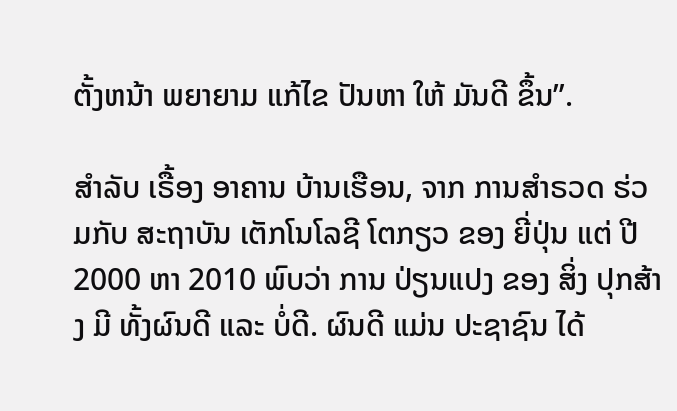ຕັ້ງຫນ້າ ພຍາຍາມ ແກ້ໄຂ ປັນຫາ ໃຫ້ ມັນດີ ຂຶ້ນ”.

ສຳລັບ ເຣື້ອງ ອາຄານ ບ້ານເຮືອນ, ຈາກ ການສຳຣວດ ຮ່ວມກັບ ສະຖາບັນ ເຕັກໂນໂລຊີ ໂຕກຽວ ຂອງ ຍີ່ປຸ່ນ ແຕ່ ປີ 2000 ຫາ 2010 ພົບວ່າ ການ ປ່ຽນແປງ ຂອງ ສິ່ງ ປຸກສ້າງ ມີ ທັ້ງຜົນດີ ແລະ ບໍ່ດີ. ຜົນດີ ແມ່ນ ປະຊາຊົນ ໄດ້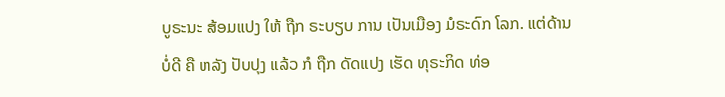ບູຣະນະ ສ້ອມແປງ ໃຫ້ ຖືກ ຣະບຽບ ການ ເປັນເມືອງ ມໍຣະດົກ ໂລກ. ແຕ່ດ້ານ ບໍ່ດີ ຄື ຫລັງ ປັບປຸງ ແລ້ວ ກໍ ຖືກ ດັດແປງ ເຮັດ ທຸຣະກິດ ທ່ອ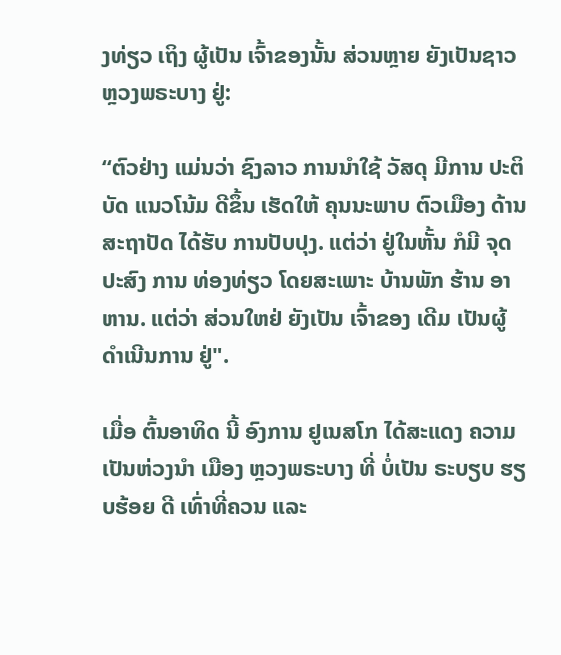ງທ່ຽວ ເຖິງ ຜູ້ເປັນ ເຈົ້າຂອງນັ້ນ ສ່ວນຫຼາຍ ຍັງເປັນຊາວ ຫຼວງພຣະບາງ ຢູ່:

“ຕົວຢ່າງ ແມ່ນວ່າ ຊົງລາວ ການນຳໃຊ້ ວັສດຸ ມີການ ປະຕິບັດ ແນວໂນ້ມ ດີຂຶ້ນ ເຮັດໃຫ້ ຄຸນນະພາບ ຕົວເມືອງ ດ້ານ ສະຖາປັດ ໄດ້ຮັບ ການປັບປຸງ. ແຕ່ວ່າ ຢູ່ໃນຫັ້ນ ກໍມີ ຈຸດປະສົງ ການ ທ່ອງທ່ຽວ ໂດຍສະເພາະ ບ້ານພັກ ຮ້ານ ອາຫານ. ແຕ່ວ່າ ສ່ວນໃຫຢ່ ຍັງເປັນ ເຈົ້າຂອງ ເດີມ ເປັນຜູ້ ດຳເນີນການ ຢູ່".

ເມື່ອ ຕົ້ນອາທິດ ນີ້ ອົງການ ຢູເນສໂກ ໄດ້ສະແດງ ຄວາມ ເປັນຫ່ວງນຳ ເມືອງ ຫຼວງພຣະບາງ ທີ່ ບໍ່ເປັນ ຣະບຽບ ຮຽບຮ້ອຍ ດີ ເທົ່າທີ່ຄວນ ແລະ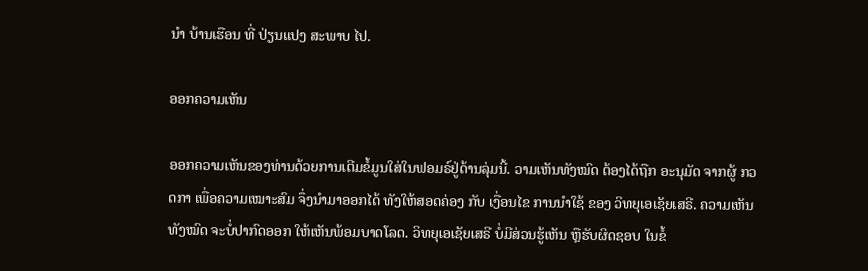ນຳ ບ້ານເຮືອນ ທີ່ ປ່ຽນແປງ ສະພາບ ໄປ.

ອອກຄວາມເຫັນ

ອອກຄວາມເຫັນຂອງທ່ານດ້ວຍການເຕີມຂໍ້ມູນໃສ່ໃນຟອມຣ໌ຢູ່ດ້ານລຸ່ມນີ້. ວາມເຫັນທັງໝົດ ຕ້ອງໄດ້ຖືກ ອະນຸມັດ ຈາກຜູ້ ກວດກາ ເພື່ອຄວາມເໝາະສົມ ຈຶ່ງນໍາມາອອກໄດ້ ທັງໃຫ້ສອດຄ່ອງ ກັບ ເງື່ອນໄຂ ການນຳໃຊ້ ຂອງ ວິທຍຸເອເຊັຍເສຣີ. ຄວາມເຫັນທັງໝົດ ຈະບໍ່ປາກົດອອກ ໃຫ້ເຫັນພ້ອມບາດໂລດ. ວິທຍຸເອເຊັຍເສຣີ ບໍ່ມີສ່ວນຮູ້ເຫັນ ຫຼືຮັບຜິດຊອບ ໃນຂໍ້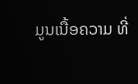ມູນເນື້ອຄວາມ ທີ່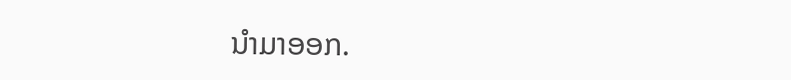ນໍາມາອອກ.